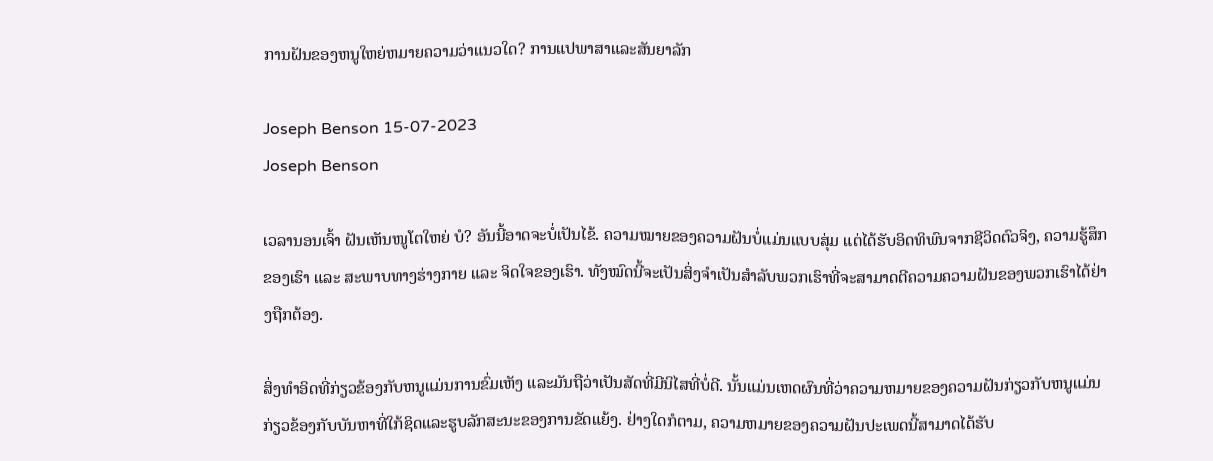ການຝັນຂອງຫນູໃຫຍ່ຫມາຍຄວາມວ່າແນວໃດ? ການແປພາສາແລະສັນຍາລັກ

Joseph Benson 15-07-2023
Joseph Benson

ເວລານອນເຈົ້າ ຝັນເຫັນໜູໂຕໃຫຍ່ ບໍ? ອັນນີ້ອາດຈະບໍ່ເປັນໄຂ້. ຄວາມໝາຍຂອງຄວາມຝັນບໍ່ແມ່ນແບບສຸ່ມ ແຕ່ໄດ້ຮັບອິດທິພົນຈາກຊີວິດຕົວຈິງ, ຄວາມຮູ້ສຶກຂອງເຮົາ ແລະ ສະພາບທາງຮ່າງກາຍ ແລະ ຈິດໃຈຂອງເຮົາ. ທັງໝົດນີ້ຈະເປັນສິ່ງຈໍາເປັນສໍາລັບພວກເຮົາທີ່ຈະສາມາດຕີຄວາມຄວາມຝັນຂອງພວກເຮົາໄດ້ຢ່າງຖືກຕ້ອງ.

ສິ່ງທໍາອິດທີ່ກ່ຽວຂ້ອງກັບຫນູແມ່ນການຂົ່ມເຫັງ ແລະມັນຖືວ່າເປັນສັດທີ່ມີນິໄສທີ່ບໍ່ດີ. ນັ້ນແມ່ນເຫດຜົນທີ່ວ່າຄວາມຫມາຍຂອງຄວາມຝັນກ່ຽວກັບຫນູແມ່ນກ່ຽວຂ້ອງກັບບັນຫາທີ່ໃກ້ຊິດແລະຮູບລັກສະນະຂອງການຂັດແຍ້ງ. ຢ່າງໃດກໍຕາມ, ຄວາມຫມາຍຂອງຄວາມຝັນປະເພດນີ້ສາມາດໄດ້ຮັບ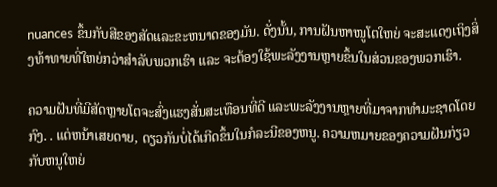nuances ຂຶ້ນກັບສີຂອງສັດແລະຂະຫນາດຂອງມັນ. ດັ່ງນັ້ນ, ການຝັນຫາໜູໂຕໃຫຍ່ ຈະສະແດງເຖິງສິ່ງທ້າທາຍທີ່ໃຫຍ່ກວ່າສຳລັບພວກເຮົາ ແລະ ຈະຕ້ອງໃຊ້ພະລັງງານຫຼາຍຂຶ້ນໃນສ່ວນຂອງພວກເຮົາ.

ຄວາມຝັນທີ່ມີສັດຫຼາຍໂຕຈະສົ່ງແຮງສັ່ນສະເທືອນທີ່ດີ ແລະພະລັງງານຫຼາຍທີ່ມາຈາກທຳມະຊາດໂດຍກົງ. . ແຕ່ຫນ້າເສຍດາຍ, ດຽວກັນບໍ່ໄດ້ເກີດຂຶ້ນໃນກໍລະນີຂອງຫນູ. ຄວາມຫມາຍຂອງຄວາມຝັນກ່ຽວກັບຫນູໃຫຍ່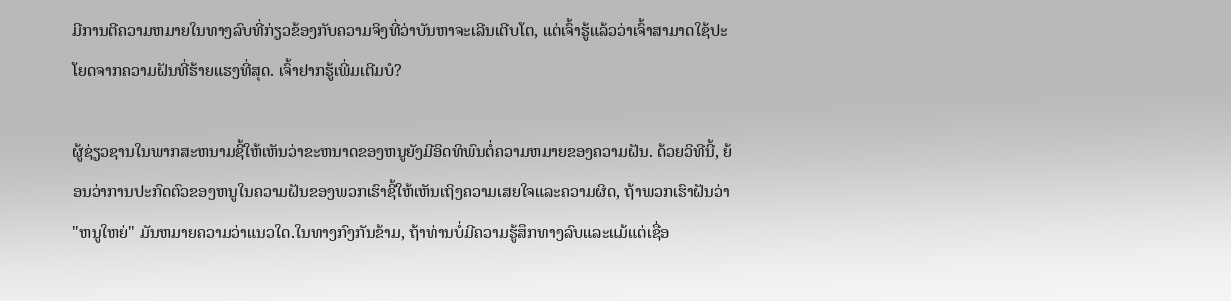ມີການຕີຄວາມຫມາຍໃນທາງລົບທີ່ກ່ຽວຂ້ອງກັບຄວາມຈິງທີ່ວ່າບັນຫາຈະເລີນເຕີບໂຕ, ແຕ່ເຈົ້າຮູ້ແລ້ວວ່າເຈົ້າສາມາດໃຊ້ປະໂຍດຈາກຄວາມຝັນທີ່ຮ້າຍແຮງທີ່ສຸດ. ເຈົ້າຢາກຮູ້ເພີ່ມເຕີມບໍ?

ຜູ້ຊ່ຽວຊານໃນພາກສະຫນາມຊີ້ໃຫ້ເຫັນວ່າຂະຫນາດຂອງຫນູຍັງມີອິດທິພົນຕໍ່ຄວາມຫມາຍຂອງຄວາມຝັນ. ດ້ວຍວິທີນີ້, ຍ້ອນວ່າການປະກົດຕົວຂອງຫນູໃນຄວາມຝັນຂອງພວກເຮົາຊີ້ໃຫ້ເຫັນເຖິງຄວາມເສຍໃຈແລະຄວາມຜິດ, ຖ້າພວກເຮົາຝັນວ່າ "ຫນູໃຫຍ່" ມັນຫມາຍຄວາມວ່າແນວໃດ.ໃນທາງກົງກັນຂ້າມ, ຖ້າທ່ານບໍ່ມີຄວາມຮູ້ສຶກທາງລົບແລະແມ້ແຕ່ເຊື່ອ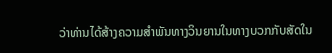ວ່າທ່ານໄດ້ສ້າງຄວາມສໍາພັນທາງວິນຍານໃນທາງບວກກັບສັດໃນ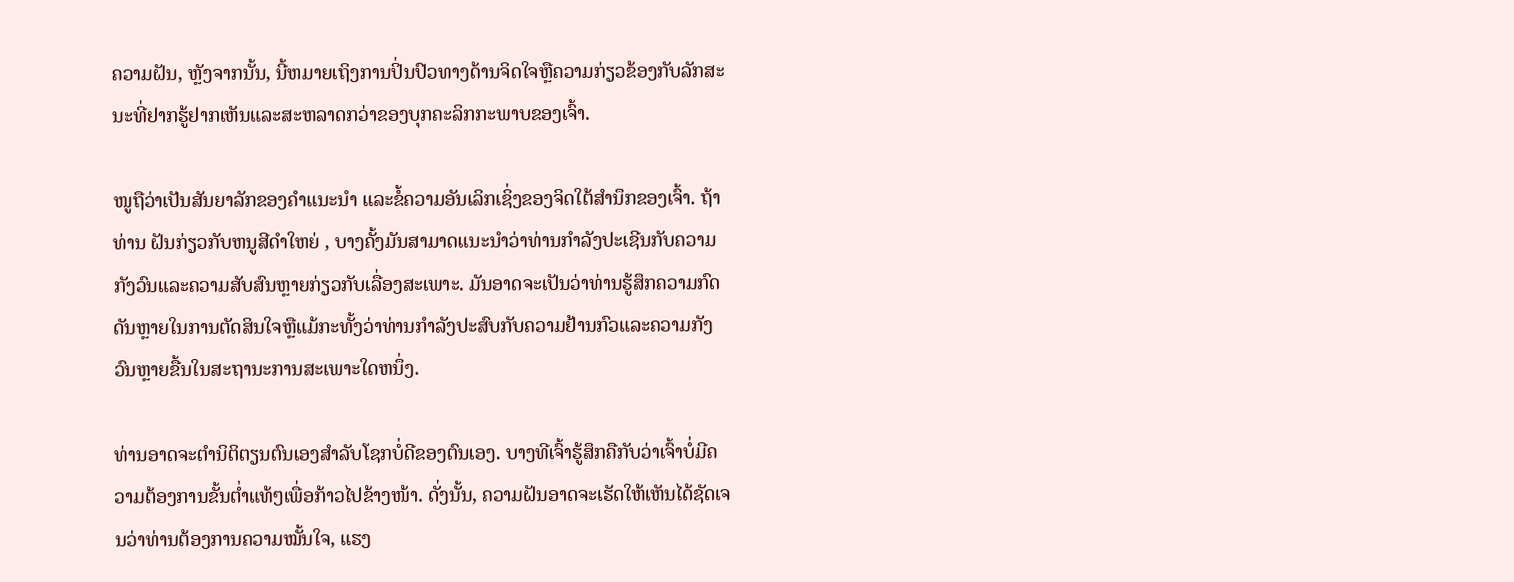ຄວາມຝັນ, ຫຼັງຈາກນັ້ນ, ນີ້ຫມາຍເຖິງການປິ່ນປົວທາງດ້ານຈິດໃຈຫຼືຄວາມກ່ຽວຂ້ອງກັບລັກສະນະທີ່ຢາກຮູ້ຢາກເຫັນແລະສະຫລາດກວ່າຂອງບຸກຄະລິກກະພາບຂອງເຈົ້າ.

ໜູຖືວ່າເປັນສັນຍາລັກຂອງຄຳແນະນຳ ແລະຂໍ້ຄວາມອັນເລິກເຊິ່ງຂອງຈິດໃຕ້ສຳນຶກຂອງເຈົ້າ. ຖ້າທ່ານ ຝັນກ່ຽວກັບຫນູສີດໍາໃຫຍ່ , ບາງຄັ້ງມັນສາມາດແນະນໍາວ່າທ່ານກໍາລັງປະເຊີນກັບຄວາມກັງວົນແລະຄວາມສັບສົນຫຼາຍກ່ຽວກັບເລື່ອງສະເພາະ. ມັນອາດຈະເປັນວ່າທ່ານຮູ້ສຶກຄວາມກົດດັນຫຼາຍໃນການຕັດສິນໃຈຫຼືແມ້ກະທັ້ງວ່າທ່ານກໍາລັງປະສົບກັບຄວາມຢ້ານກົວແລະຄວາມກັງວົນຫຼາຍຂື້ນໃນສະຖານະການສະເພາະໃດຫນຶ່ງ.

ທ່ານອາດຈະຕໍານິຕິຕຽນຕົນເອງສໍາລັບໂຊກບໍ່ດີຂອງຕົນເອງ. ບາງທີເຈົ້າຮູ້ສຶກຄືກັບວ່າເຈົ້າບໍ່ມີຄວາມຕ້ອງການຂັ້ນຕ່ຳແທ້ໆເພື່ອກ້າວໄປຂ້າງໜ້າ. ດັ່ງນັ້ນ, ຄວາມຝັນອາດຈະເຮັດໃຫ້ເຫັນໄດ້ຊັດເຈນວ່າທ່ານຕ້ອງການຄວາມໝັ້ນໃຈ, ແຮງ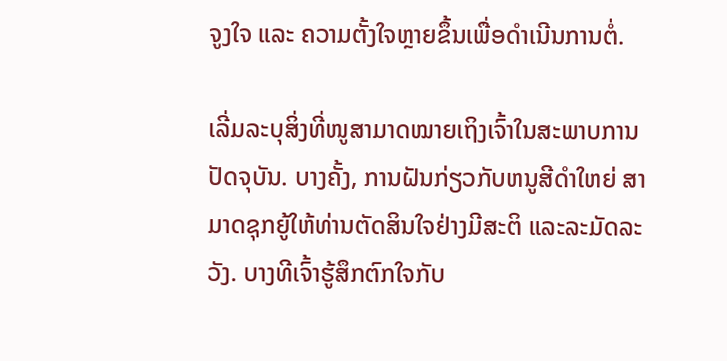ຈູງໃຈ ແລະ ຄວາມຕັ້ງໃຈຫຼາຍຂຶ້ນເພື່ອດຳເນີນການຕໍ່.

ເລີ່ມລະບຸສິ່ງທີ່ໜູສາມາດໝາຍເຖິງເຈົ້າໃນສະພາບການປັດຈຸບັນ. ບາງຄັ້ງ, ການຝັນກ່ຽວກັບຫນູສີດໍາໃຫຍ່ ສາມາດຊຸກຍູ້ໃຫ້ທ່ານຕັດສິນໃຈຢ່າງມີສະຕິ ແລະລະມັດລະວັງ. ບາງທີເຈົ້າຮູ້ສຶກຕົກໃຈກັບ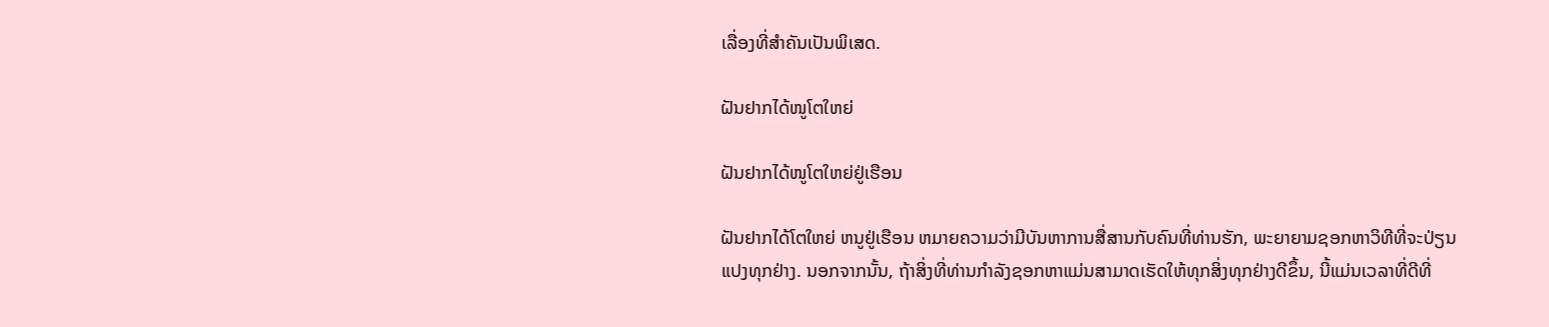ເລື່ອງທີ່ສຳຄັນເປັນພິເສດ.

ຝັນຢາກໄດ້ໜູໂຕໃຫຍ່

ຝັນຢາກໄດ້ໜູໂຕໃຫຍ່ຢູ່ເຮືອນ

ຝັນຢາກໄດ້ໂຕໃຫຍ່ ຫນູຢູ່ເຮືອນ ຫມາຍຄວາມວ່າມີບັນຫາການສື່ສານກັບຄົນທີ່ທ່ານຮັກ, ພະຍາຍາມຊອກຫາວິທີທີ່ຈະປ່ຽນແປງທຸກຢ່າງ. ນອກຈາກນັ້ນ, ຖ້າສິ່ງທີ່ທ່ານກໍາລັງຊອກຫາແມ່ນສາມາດເຮັດໃຫ້ທຸກສິ່ງທຸກຢ່າງດີຂຶ້ນ, ນີ້ແມ່ນເວລາທີ່ດີທີ່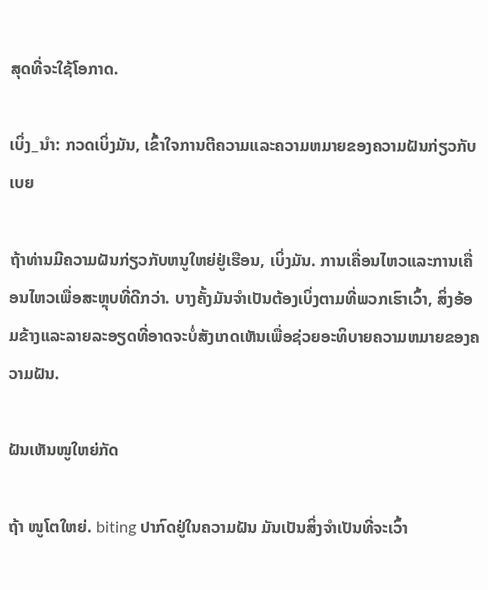ສຸດທີ່ຈະໃຊ້ໂອກາດ.

ເບິ່ງ_ນຳ: ກວດເບິ່ງມັນ, ເຂົ້າໃຈການຕີຄວາມແລະຄວາມຫມາຍຂອງຄວາມຝັນກ່ຽວກັບເບຍ

ຖ້າທ່ານມີຄວາມຝັນກ່ຽວກັບຫນູໃຫຍ່ຢູ່ເຮືອນ, ເບິ່ງມັນ. ການເຄື່ອນໄຫວແລະການເຄື່ອນໄຫວເພື່ອສະຫຼຸບທີ່ດີກວ່າ. ບາງຄັ້ງມັນຈໍາເປັນຕ້ອງເບິ່ງຕາມທີ່ພວກເຮົາເວົ້າ, ສິ່ງອ້ອມຂ້າງແລະລາຍລະອຽດທີ່ອາດຈະບໍ່ສັງເກດເຫັນເພື່ອຊ່ວຍອະທິບາຍຄວາມຫມາຍຂອງຄວາມຝັນ.

ຝັນເຫັນໜູໃຫຍ່ກັດ

ຖ້າ ໜູໂຕໃຫຍ່. biting ປາກົດຢູ່ໃນຄວາມຝັນ ມັນເປັນສິ່ງຈໍາເປັນທີ່ຈະເວົ້າ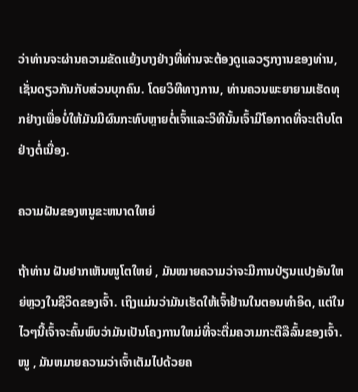ວ່າທ່ານຈະຜ່ານຄວາມຂັດແຍ້ງບາງຢ່າງທີ່ທ່ານຈະຕ້ອງດູແລວຽກງານຂອງທ່ານ, ເຊັ່ນດຽວກັນກັບສ່ວນບຸກຄົນ. ໂດຍວິທີທາງການ, ທ່ານຄວນພະຍາຍາມເຮັດທຸກຢ່າງເພື່ອບໍ່ໃຫ້ມັນມີຜົນກະທົບຫຼາຍຕໍ່ເຈົ້າແລະວິທີນັ້ນເຈົ້າມີໂອກາດທີ່ຈະເຕີບໂຕຢ່າງຕໍ່ເນື່ອງ.

ຄວາມຝັນຂອງຫນູຂະຫນາດໃຫຍ່

ຖ້າທ່ານ ຝັນຢາກເຫັນໜູໂຕໃຫຍ່ , ມັນໝາຍຄວາມວ່າຈະມີການປ່ຽນແປງອັນໃຫຍ່ຫຼວງໃນຊີວິດຂອງເຈົ້າ. ເຖິງແມ່ນວ່າມັນເຮັດໃຫ້ເຈົ້າຢ້ານໃນຕອນທໍາອິດ, ແຕ່ໃນໄວໆນີ້ເຈົ້າຈະຄົ້ນພົບວ່າມັນເປັນໂຄງການໃຫມ່ທີ່ຈະຕື່ມຄວາມກະຕືລືລົ້ນຂອງເຈົ້າ. ໜູ , ມັນຫມາຍຄວາມວ່າເຈົ້າເຕັມໄປດ້ວຍຄ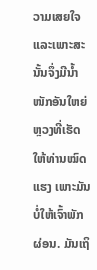ວາມເສຍໃຈ ແລະເພາະສະນັ້ນຈຶ່ງມີນໍ້າໜັກອັນໃຫຍ່ຫຼວງທີ່ເຮັດໃຫ້ທ່ານໝົດແຮງ ເພາະມັນບໍ່ໃຫ້ເຈົ້າພັກຜ່ອນ. ມັນເຖິ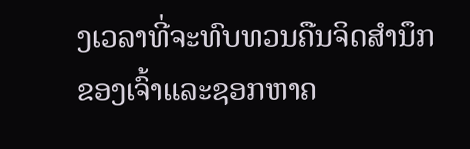ງເວລາທີ່ຈະທົບທວນຄືນຈິດສໍານຶກຂອງເຈົ້າແລະຊອກຫາຄ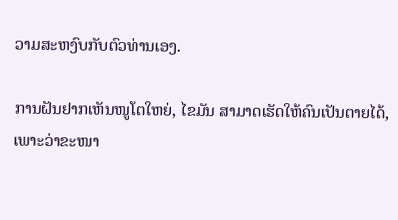ວາມສະຫງົບກັບຕົວທ່ານເອງ.

ການຝັນຢາກເຫັນໜູໂຕໃຫຍ່, ໄຂມັນ ສາມາດເຮັດໃຫ້ຄົນເປັນຕາຍໄດ້, ເພາະວ່າຂະໜາ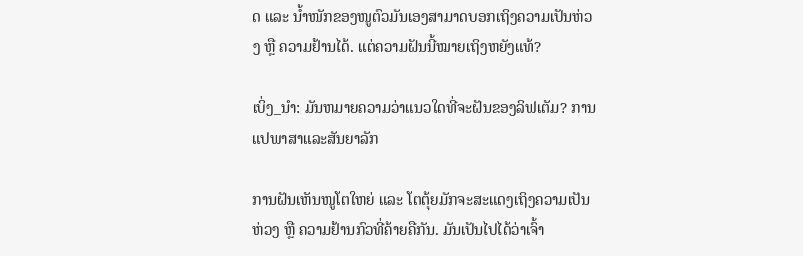ດ ແລະ ນ້ຳໜັກຂອງໜູຕົວມັນເອງສາມາດບອກເຖິງຄວາມເປັນຫ່ວງ ຫຼື ຄວາມຢ້ານໄດ້. ແຕ່ຄວາມຝັນນີ້ໝາຍເຖິງຫຍັງແທ້?

ເບິ່ງ_ນຳ: ມັນຫມາຍຄວາມວ່າແນວໃດທີ່ຈະຝັນຂອງລິຟເຕັມ? ການແປພາສາແລະສັນຍາລັກ

ການຝັນເຫັນໜູໂຕໃຫຍ່ ແລະ ໂຕຕຸ້ຍມັກຈະສະແດງເຖິງຄວາມເປັນຫ່ວງ ຫຼື ຄວາມຢ້ານກົວທີ່ຄ້າຍຄືກັນ. ມັນເປັນໄປໄດ້ວ່າເຈົ້າ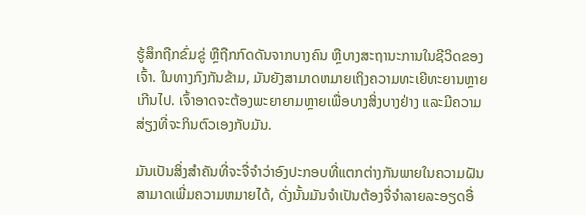ຮູ້ສຶກຖືກຂົ່ມຂູ່ ຫຼືຖືກກົດດັນຈາກບາງຄົນ ຫຼືບາງສະຖານະການໃນຊີວິດຂອງເຈົ້າ. ໃນທາງກົງກັນຂ້າມ, ມັນຍັງສາມາດຫມາຍເຖິງຄວາມທະເຍີທະຍານຫຼາຍເກີນໄປ. ເຈົ້າອາດຈະຕ້ອງພະຍາຍາມຫຼາຍເພື່ອບາງສິ່ງບາງຢ່າງ ແລະມີຄວາມສ່ຽງທີ່ຈະກິນຕົວເອງກັບມັນ.

ມັນເປັນສິ່ງສໍາຄັນທີ່ຈະຈື່ຈໍາວ່າອົງປະກອບທີ່ແຕກຕ່າງກັນພາຍໃນຄວາມຝັນສາມາດເພີ່ມຄວາມຫມາຍໄດ້, ດັ່ງນັ້ນມັນຈໍາເປັນຕ້ອງຈື່ຈໍາລາຍລະອຽດອື່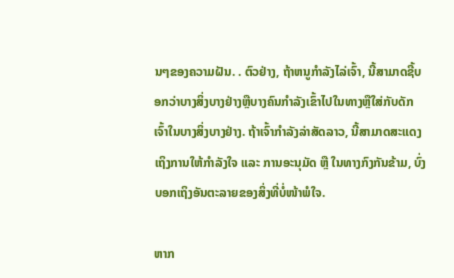ນໆຂອງຄວາມຝັນ. . ຕົວຢ່າງ, ຖ້າຫນູກໍາລັງໄລ່ເຈົ້າ, ນີ້ສາມາດຊີ້ບອກວ່າບາງສິ່ງບາງຢ່າງຫຼືບາງຄົນກໍາລັງເຂົ້າໄປໃນທາງຫຼືໃສ່ກັບດັກເຈົ້າໃນບາງສິ່ງບາງຢ່າງ. ຖ້າເຈົ້າກຳລັງລ່າສັດລາວ, ນີ້ສາມາດສະແດງເຖິງການໃຫ້ກຳລັງໃຈ ແລະ ການອະນຸມັດ ຫຼື ໃນທາງກົງກັນຂ້າມ, ບົ່ງບອກເຖິງອັນຕະລາຍຂອງສິ່ງທີ່ບໍ່ໜ້າພໍໃຈ.

ຫາກ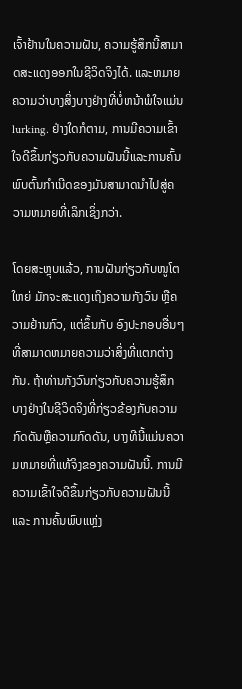ເຈົ້າຢ້ານໃນຄວາມຝັນ, ຄວາມຮູ້ສຶກນີ້ສາມາດສະແດງອອກໃນຊີວິດຈິງໄດ້. ແລະຫມາຍຄວາມວ່າບາງສິ່ງບາງຢ່າງທີ່ບໍ່ຫນ້າພໍໃຈແມ່ນ lurking. ຢ່າງໃດກໍຕາມ, ການມີຄວາມເຂົ້າໃຈດີຂຶ້ນກ່ຽວກັບຄວາມຝັນນີ້ແລະການຄົ້ນພົບຕົ້ນກໍາເນີດຂອງມັນສາມາດນໍາໄປສູ່ຄວາມຫມາຍທີ່ເລິກເຊິ່ງກວ່າ.

ໂດຍສະຫຼຸບແລ້ວ, ການຝັນກ່ຽວກັບໜູໂຕໃຫຍ່ ມັກຈະສະແດງເຖິງຄວາມກັງວົນ ຫຼືຄວາມຢ້ານກົວ, ແຕ່ຂຶ້ນກັບ ອົງປະກອບອື່ນໆທີ່ສາມາດຫມາຍຄວາມວ່າສິ່ງທີ່ແຕກຕ່າງກັນ. ຖ້າທ່ານກັງວົນກ່ຽວກັບຄວາມຮູ້ສຶກບາງຢ່າງໃນຊີວິດຈິງທີ່ກ່ຽວຂ້ອງກັບຄວາມກົດດັນຫຼືຄວາມກົດດັນ, ບາງທີນີ້ແມ່ນຄວາມຫມາຍທີ່ແທ້ຈິງຂອງຄວາມຝັນນີ້. ການມີຄວາມເຂົ້າໃຈດີຂຶ້ນກ່ຽວກັບຄວາມຝັນນີ້ ແລະ ການຄົ້ນພົບແຫຼ່ງ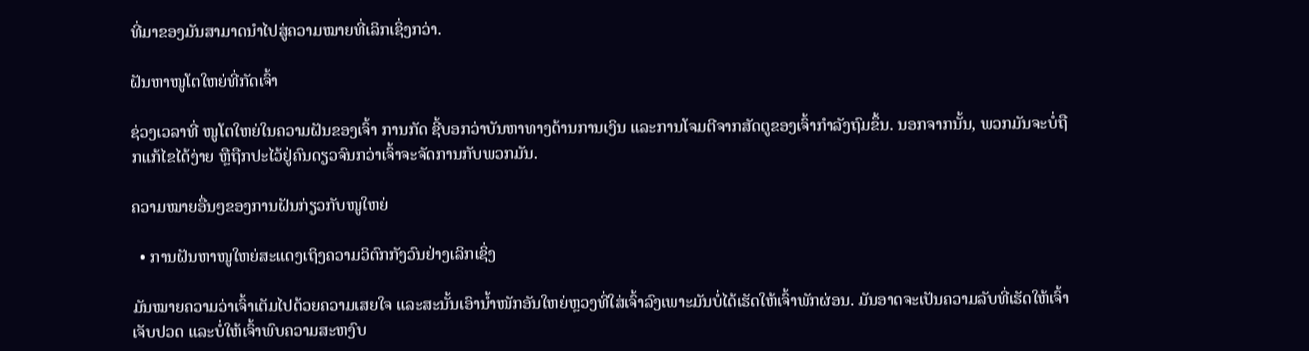ທີ່ມາຂອງມັນສາມາດນໍາໄປສູ່ຄວາມໝາຍທີ່ເລິກເຊິ່ງກວ່າ.

ຝັນຫາໜູໂຕໃຫຍ່ທີ່ກັດເຈົ້າ

ຊ່ວງເວລາທີ່ ໜູໂຕໃຫຍ່ໃນຄວາມຝັນຂອງເຈົ້າ ການກັດ ຊີ້ບອກວ່າບັນຫາທາງດ້ານການເງິນ ແລະການໂຈມຕີຈາກສັດຕູຂອງເຈົ້າກຳລັງຖົມຂຶ້ນ. ນອກຈາກນັ້ນ, ພວກມັນຈະບໍ່ຖືກແກ້ໄຂໄດ້ງ່າຍ ຫຼືຖືກປະໄວ້ຢູ່ຄົນດຽວຈົນກວ່າເຈົ້າຈະຈັດການກັບພວກມັນ.

ຄວາມໝາຍອື່ນໆຂອງການຝັນກ່ຽວກັບໜູໃຫຍ່

  • ການຝັນຫາໜູໃຫຍ່ສະແດງເຖິງຄວາມວິຕົກກັງວົນຢ່າງເລິກເຊິ່ງ

ມັນໝາຍຄວາມວ່າເຈົ້າເຕັມໄປດ້ວຍຄວາມເສຍໃຈ ແລະສະນັ້ນເອົານໍ້າໜັກອັນໃຫຍ່ຫຼວງທີ່ໃສ່ເຈົ້າລົງເພາະມັນບໍ່ໄດ້ເຮັດໃຫ້ເຈົ້າພັກຜ່ອນ. ມັນອາດຈະເປັນຄວາມລັບທີ່ເຮັດໃຫ້ເຈົ້າເຈັບປວດ ແລະບໍ່ໃຫ້ເຈົ້າພົບຄວາມສະຫງົບ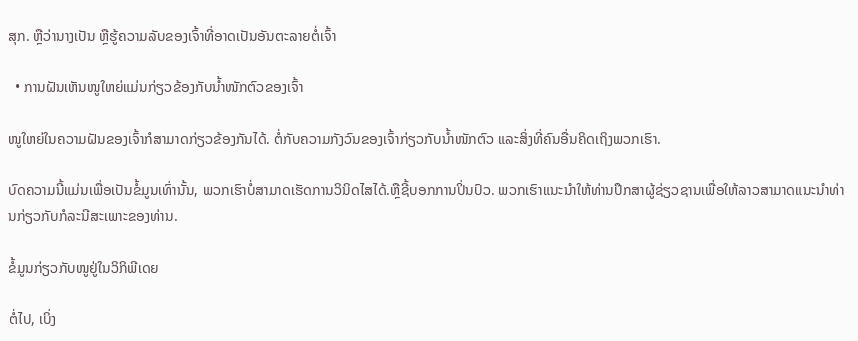ສຸກ. ຫຼືວ່ານາງເປັນ ຫຼືຮູ້ຄວາມລັບຂອງເຈົ້າທີ່ອາດເປັນອັນຕະລາຍຕໍ່ເຈົ້າ

  • ການຝັນເຫັນໜູໃຫຍ່ແມ່ນກ່ຽວຂ້ອງກັບນ້ຳໜັກຕົວຂອງເຈົ້າ

ໜູໃຫຍ່ໃນຄວາມຝັນຂອງເຈົ້າກໍສາມາດກ່ຽວຂ້ອງກັນໄດ້. ຕໍ່ກັບຄວາມກັງວົນຂອງເຈົ້າກ່ຽວກັບນໍ້າໜັກຕົວ ແລະສິ່ງທີ່ຄົນອື່ນຄິດເຖິງພວກເຮົາ.

ບົດຄວາມນີ້ແມ່ນເພື່ອເປັນຂໍ້ມູນເທົ່ານັ້ນ, ພວກເຮົາບໍ່ສາມາດເຮັດການວິນິດໄສໄດ້.ຫຼືຊີ້ບອກການປິ່ນປົວ. ພວກເຮົາແນະນໍາໃຫ້ທ່ານປຶກສາຜູ້ຊ່ຽວຊານເພື່ອໃຫ້ລາວສາມາດແນະນໍາທ່ານກ່ຽວກັບກໍລະນີສະເພາະຂອງທ່ານ.

ຂໍ້ມູນກ່ຽວກັບໜູຢູ່ໃນວິກິພີເດຍ

ຕໍ່ໄປ, ເບິ່ງ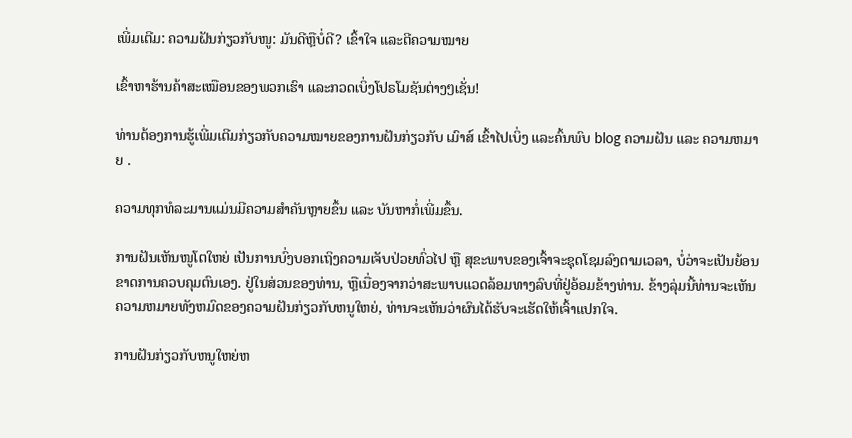ເພີ່ມເຕີມ: ຄວາມຝັນກ່ຽວກັບໜູ: ມັນດີຫຼືບໍ່ດີ? ເຂົ້າໃຈ ແລະຕີຄວາມໝາຍ

ເຂົ້າຫາຮ້ານຄ້າສະເໝືອນຂອງພວກເຮົາ ແລະກວດເບິ່ງໂປຣໂມຊັນຕ່າງໆເຊັ່ນ!

ທ່ານຕ້ອງການຮູ້ເພີ່ມເຕີມກ່ຽວກັບຄວາມໝາຍຂອງການຝັນກ່ຽວກັບ ເມົາສ໌ ເຂົ້າໄປເບິ່ງ ແລະຄົ້ນພົບ blog ຄວາມຝັນ ແລະ ຄວາມຫມາຍ .

ຄວາມທຸກທໍລະມານແມ່ນມີຄວາມສຳຄັນຫຼາຍຂຶ້ນ ແລະ ບັນຫາກໍ່ເພີ່ມຂຶ້ນ.

ການຝັນເຫັນໜູໂຕໃຫຍ່ ເປັນການບົ່ງບອກເຖິງຄວາມເຈັບປ່ວຍທົ່ວໄປ ຫຼື ສຸຂະພາບຂອງເຈົ້າຈະຊຸດໂຊມລົງຕາມເວລາ, ບໍ່ວ່າຈະເປັນຍ້ອນຂາດການຄວບຄຸມຕົນເອງ. ຢູ່ໃນສ່ວນຂອງທ່ານ, ຫຼືເນື່ອງຈາກວ່າສະພາບແວດລ້ອມທາງລົບທີ່ຢູ່ອ້ອມຂ້າງທ່ານ. ຂ້າງລຸ່ມນີ້ທ່ານຈະເຫັນຄວາມຫມາຍທັງຫມົດຂອງຄວາມຝັນກ່ຽວກັບຫນູໃຫຍ່, ທ່ານຈະເຫັນວ່າຜົນໄດ້ຮັບຈະເຮັດໃຫ້ເຈົ້າແປກໃຈ.

ການຝັນກ່ຽວກັບຫນູໃຫຍ່ຫ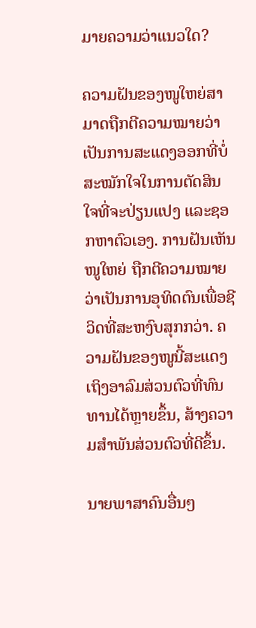ມາຍຄວາມວ່າແນວໃດ?

ຄວາມຝັນຂອງໜູໃຫຍ່ສາມາດຖືກຕີຄວາມໝາຍວ່າເປັນການສະແດງອອກທີ່ບໍ່ສະໝັກໃຈໃນການຕັດສິນໃຈທີ່ຈະປ່ຽນແປງ ແລະຊອກຫາຕົວເອງ. ການຝັນເຫັນໜູໃຫຍ່ ຖືກຕີຄວາມໝາຍວ່າເປັນການອຸທິດຕົນເພື່ອຊີວິດທີ່ສະຫງົບສຸກກວ່າ. ຄວາມຝັນຂອງໜູນີ້ສະແດງເຖິງອາລົມສ່ວນຕົວທີ່ທົນທານໄດ້ຫຼາຍຂຶ້ນ, ສ້າງຄວາມສຳພັນສ່ວນຕົວທີ່ດີຂຶ້ນ.

ນາຍພາສາຄົນອື່ນໆ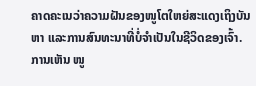ຄາດຄະເນວ່າຄວາມຝັນຂອງໜູໂຕໃຫຍ່ສະແດງເຖິງບັນຫາ ແລະການສົນທະນາທີ່ບໍ່ຈຳເປັນໃນຊີວິດຂອງເຈົ້າ. ການເຫັນ ໜູ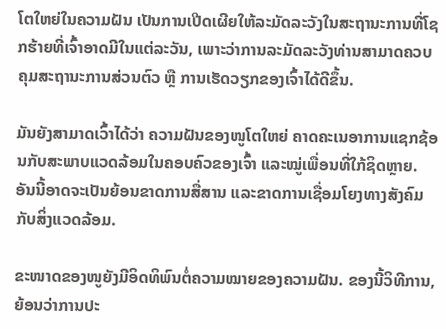ໂຕໃຫຍ່ໃນຄວາມຝັນ ເປັນການເປີດເຜີຍໃຫ້ລະມັດລະວັງໃນສະຖານະການທີ່ໂຊກຮ້າຍທີ່ເຈົ້າອາດມີໃນແຕ່ລະວັນ, ເພາະວ່າການລະມັດລະວັງທ່ານສາມາດຄວບຄຸມສະຖານະການສ່ວນຕົວ ຫຼື ການເຮັດວຽກຂອງເຈົ້າໄດ້ດີຂຶ້ນ.

ມັນຍັງສາມາດເວົ້າໄດ້ວ່າ ຄວາມຝັນຂອງໜູໂຕໃຫຍ່ ຄາດຄະເນອາການແຊກຊ້ອນກັບສະພາບແວດລ້ອມໃນຄອບຄົວຂອງເຈົ້າ ແລະໝູ່ເພື່ອນທີ່ໃກ້ຊິດຫຼາຍ. ອັນນີ້ອາດຈະເປັນຍ້ອນຂາດການສື່ສານ ແລະຂາດການເຊື່ອມໂຍງທາງສັງຄົມກັບສິ່ງແວດລ້ອມ.

ຂະໜາດຂອງໜູຍັງມີອິດທິພົນຕໍ່ຄວາມໝາຍຂອງຄວາມຝັນ. ຂອງນີ້ວິທີການ, ຍ້ອນວ່າການປະ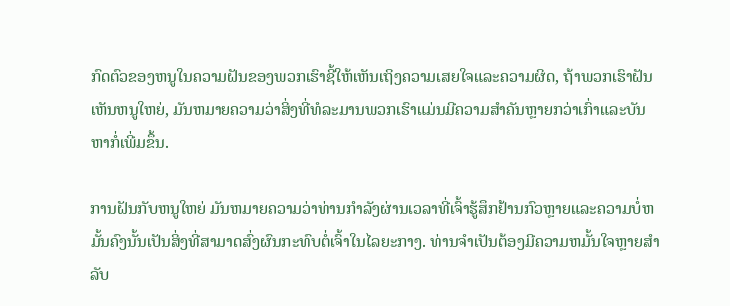ກົດຕົວຂອງຫນູໃນຄວາມຝັນຂອງພວກເຮົາຊີ້ໃຫ້ເຫັນເຖິງຄວາມເສຍໃຈແລະຄວາມຜິດ, ຖ້າພວກເຮົາຝັນເຫັນຫນູໃຫຍ່, ມັນຫມາຍຄວາມວ່າສິ່ງທີ່ທໍລະມານພວກເຮົາແມ່ນມີຄວາມສໍາຄັນຫຼາຍກວ່າເກົ່າແລະບັນຫາກໍ່ເພີ່ມຂຶ້ນ.

ການຝັນກັບຫນູໃຫຍ່ ມັນຫມາຍຄວາມວ່າທ່ານກໍາລັງຜ່ານເວລາທີ່ເຈົ້າຮູ້ສຶກຢ້ານກົວຫຼາຍແລະຄວາມບໍ່ຫມັ້ນຄົງນັ້ນເປັນສິ່ງທີ່ສາມາດສົ່ງຜົນກະທົບຕໍ່ເຈົ້າໃນໄລຍະກາງ. ທ່ານຈໍາເປັນຕ້ອງມີຄວາມຫມັ້ນໃຈຫຼາຍສໍາລັບ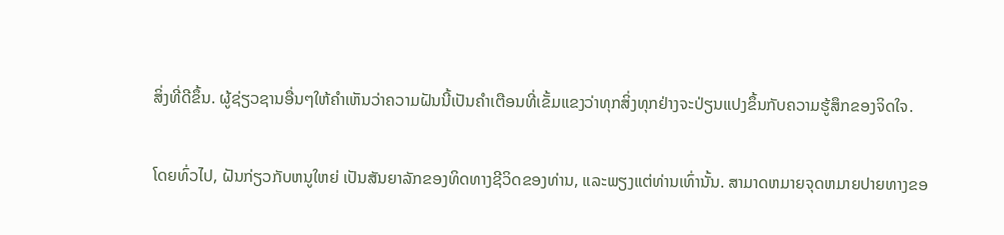ສິ່ງທີ່ດີຂຶ້ນ. ຜູ້ຊ່ຽວຊານອື່ນໆໃຫ້ຄໍາເຫັນວ່າຄວາມຝັນນີ້ເປັນຄໍາເຕືອນທີ່ເຂັ້ມແຂງວ່າທຸກສິ່ງທຸກຢ່າງຈະປ່ຽນແປງຂຶ້ນກັບຄວາມຮູ້ສຶກຂອງຈິດໃຈ.

ໂດຍທົ່ວໄປ, ຝັນກ່ຽວກັບຫນູໃຫຍ່ ເປັນສັນຍາລັກຂອງທິດທາງຊີວິດຂອງທ່ານ, ແລະພຽງແຕ່ທ່ານເທົ່ານັ້ນ. ສາມາດຫມາຍຈຸດຫມາຍປາຍທາງຂອ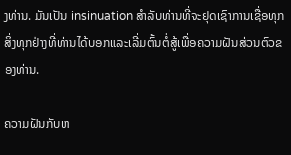ງທ່ານ. ມັນເປັນ insinuation ສໍາລັບທ່ານທີ່ຈະຢຸດເຊົາການເຊື່ອທຸກສິ່ງທຸກຢ່າງທີ່ທ່ານໄດ້ບອກແລະເລີ່ມຕົ້ນຕໍ່ສູ້ເພື່ອຄວາມຝັນສ່ວນຕົວຂອງທ່ານ.

ຄວາມຝັນກັບຫ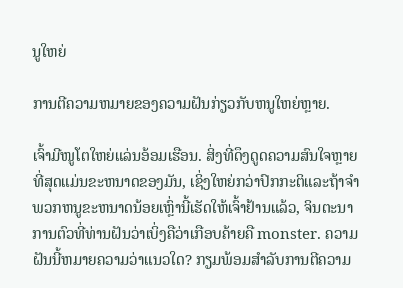ນູໃຫຍ່

ການຕີຄວາມຫມາຍຂອງຄວາມຝັນກ່ຽວກັບຫນູໃຫຍ່ຫຼາຍ.

ເຈົ້າມີໜູໂຕໃຫຍ່ແລ່ນອ້ອມເຮືອນ. ສິ່ງທີ່ດຶງດູດຄວາມສົນໃຈຫຼາຍທີ່ສຸດແມ່ນຂະຫນາດຂອງມັນ, ເຊິ່ງໃຫຍ່ກວ່າປົກກະຕິແລະຖ້າຈໍາພວກຫນູຂະຫນາດນ້ອຍເຫຼົ່ານີ້ເຮັດໃຫ້ເຈົ້າຢ້ານແລ້ວ, ຈິນຕະນາການຕົວທີ່ທ່ານຝັນວ່າເບິ່ງຄືວ່າເກືອບຄ້າຍຄື monster. ຄວາມຝັນນີ້ຫມາຍຄວາມວ່າແນວໃດ? ກຽມພ້ອມສຳລັບການຕີຄວາມ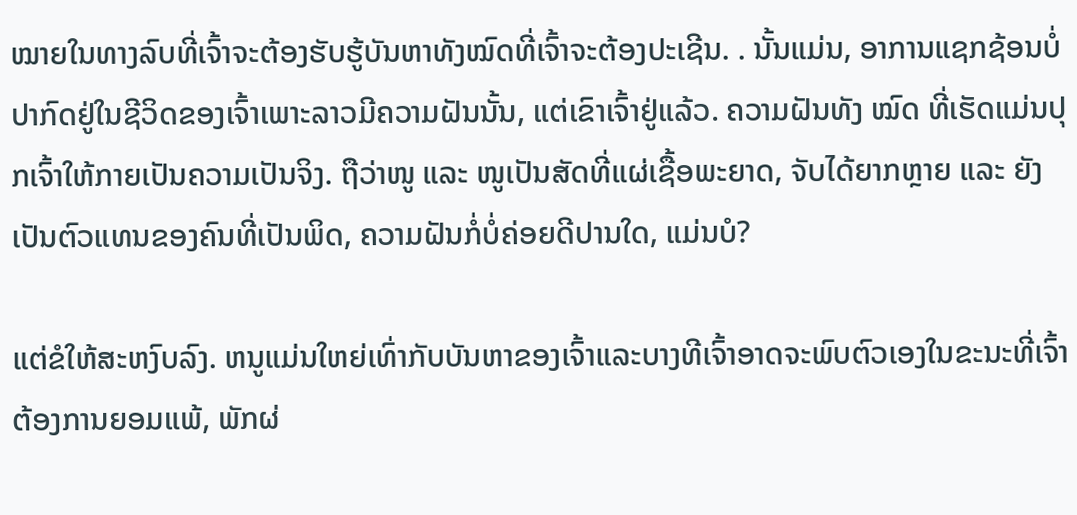ໝາຍໃນທາງລົບທີ່ເຈົ້າຈະຕ້ອງຮັບຮູ້ບັນຫາທັງໝົດທີ່ເຈົ້າຈະຕ້ອງປະເຊີນ. . ນັ້ນແມ່ນ, ອາການແຊກຊ້ອນບໍ່ປາກົດຢູ່ໃນຊີວິດຂອງເຈົ້າເພາະລາວມີຄວາມຝັນນັ້ນ, ແຕ່ເຂົາເຈົ້າຢູ່ແລ້ວ. ຄວາມຝັນທັງ ໝົດ ທີ່ເຮັດແມ່ນປຸກເຈົ້າໃຫ້ກາຍເປັນຄວາມເປັນຈິງ. ຖືວ່າໜູ ແລະ ໜູເປັນສັດທີ່ແຜ່ເຊື້ອພະຍາດ, ຈັບໄດ້ຍາກຫຼາຍ ແລະ ຍັງເປັນຕົວແທນຂອງຄົນທີ່ເປັນພິດ, ຄວາມຝັນກໍ່ບໍ່ຄ່ອຍດີປານໃດ, ແມ່ນບໍ?

ແຕ່ຂໍໃຫ້ສະຫງົບລົງ. ຫນູແມ່ນໃຫຍ່ເທົ່າກັບບັນຫາຂອງເຈົ້າແລະບາງທີເຈົ້າອາດຈະພົບຕົວເອງໃນຂະນະທີ່ເຈົ້າຕ້ອງການຍອມແພ້, ພັກຜ່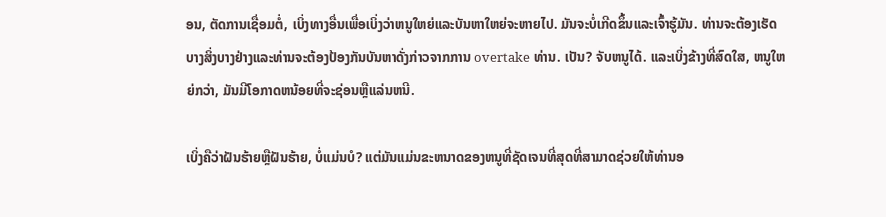ອນ, ຕັດການເຊື່ອມຕໍ່, ເບິ່ງທາງອື່ນເພື່ອເບິ່ງວ່າຫນູໃຫຍ່ແລະບັນຫາໃຫຍ່ຈະຫາຍໄປ. ມັນຈະບໍ່ເກີດຂຶ້ນແລະເຈົ້າຮູ້ມັນ. ທ່ານຈະຕ້ອງເຮັດບາງສິ່ງບາງຢ່າງແລະທ່ານຈະຕ້ອງປ້ອງກັນບັນຫາດັ່ງກ່າວຈາກການ overtake ທ່ານ. ເປັນ? ຈັບຫນູໄດ້. ແລະເບິ່ງຂ້າງທີ່ສົດໃສ, ຫນູໃຫຍ່ກວ່າ, ມັນມີໂອກາດຫນ້ອຍທີ່ຈະຊ່ອນຫຼືແລ່ນຫນີ.

ເບິ່ງຄືວ່າຝັນຮ້າຍຫຼືຝັນຮ້າຍ, ບໍ່ແມ່ນບໍ? ແຕ່ມັນແມ່ນຂະຫນາດຂອງຫນູທີ່ຊັດເຈນທີ່ສຸດທີ່ສາມາດຊ່ວຍໃຫ້ທ່ານອ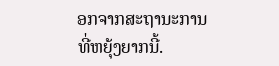ອກຈາກສະຖານະການທີ່ຫຍຸ້ງຍາກນີ້.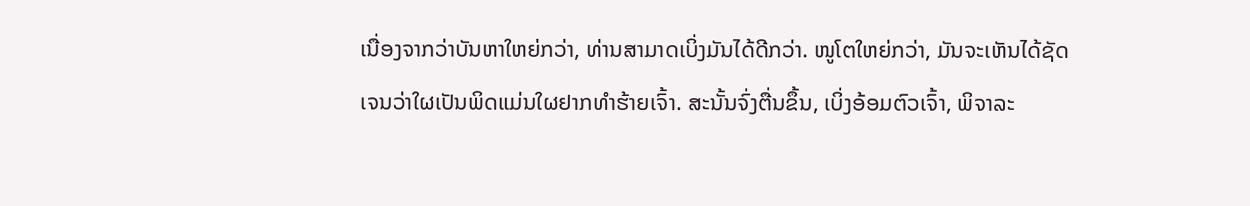ເນື່ອງຈາກວ່າບັນຫາໃຫຍ່ກວ່າ, ທ່ານສາມາດເບິ່ງມັນໄດ້ດີກວ່າ. ໜູໂຕໃຫຍ່ກວ່າ, ມັນຈະເຫັນໄດ້ຊັດເຈນວ່າໃຜເປັນພິດແມ່ນໃຜຢາກທຳຮ້າຍເຈົ້າ. ສະນັ້ນຈົ່ງຕື່ນຂຶ້ນ, ເບິ່ງອ້ອມຕົວເຈົ້າ, ພິຈາລະ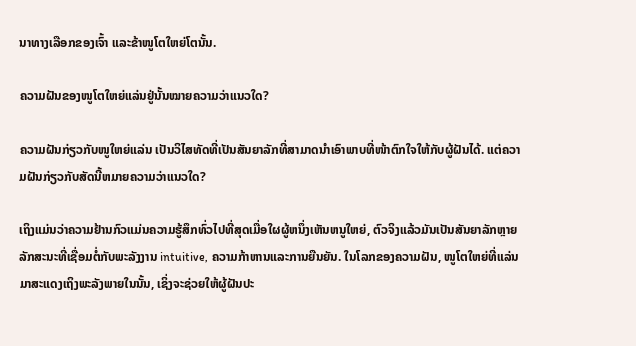ນາທາງເລືອກຂອງເຈົ້າ ແລະຂ້າໜູໂຕໃຫຍ່ໂຕນັ້ນ.

ຄວາມຝັນຂອງໜູໂຕໃຫຍ່ແລ່ນຢູ່ນັ້ນໝາຍຄວາມວ່າແນວໃດ?

ຄວາມຝັນກ່ຽວກັບໜູໃຫຍ່ແລ່ນ ເປັນວິໄສທັດທີ່ເປັນສັນຍາລັກທີ່ສາມາດນຳເອົາພາບທີ່ໜ້າຕົກໃຈໃຫ້ກັບຜູ້ຝັນໄດ້. ແຕ່ຄວາມຝັນກ່ຽວກັບສັດນີ້ຫມາຍຄວາມວ່າແນວໃດ?

ເຖິງແມ່ນວ່າຄວາມຢ້ານກົວແມ່ນຄວາມຮູ້ສຶກທົ່ວໄປທີ່ສຸດເມື່ອໃຜຜູ້ຫນຶ່ງເຫັນຫນູໃຫຍ່, ຕົວຈິງແລ້ວມັນເປັນສັນຍາລັກຫຼາຍລັກສະນະທີ່ເຊື່ອມຕໍ່ກັບພະລັງງານ intuitive, ຄວາມກ້າຫານແລະການຍືນຍັນ. ໃນໂລກຂອງຄວາມຝັນ, ໜູໂຕໃຫຍ່ທີ່ແລ່ນມາສະແດງເຖິງພະລັງພາຍໃນນັ້ນ, ເຊິ່ງຈະຊ່ວຍໃຫ້ຜູ້ຝັນປະ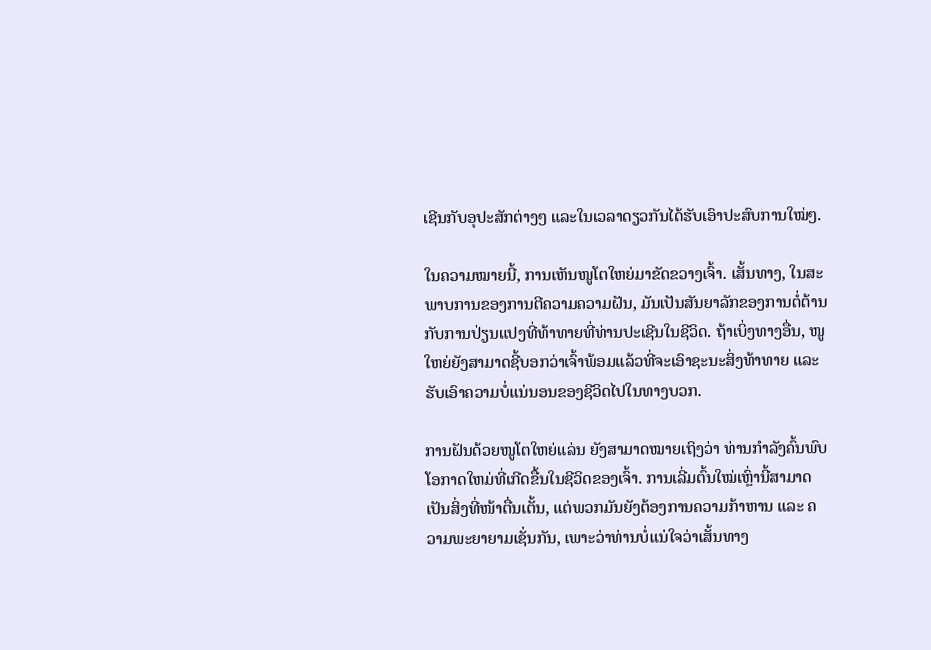ເຊີນກັບອຸປະສັກຕ່າງໆ ແລະໃນເວລາດຽວກັນໄດ້ຮັບເອົາປະສົບການໃໝ່ໆ.

ໃນຄວາມໝາຍນີ້, ການເຫັນໜູໂຕໃຫຍ່ມາຂັດຂວາງເຈົ້າ. ເສັ້ນທາງ, ໃນສະພາບການຂອງການຕີຄວາມຄວາມຝັນ, ມັນເປັນສັນຍາລັກຂອງການຕໍ່ຕ້ານກັບການປ່ຽນແປງທີ່ທ້າທາຍທີ່ທ່ານປະເຊີນໃນຊີວິດ. ຖ້າເບິ່ງທາງອື່ນ, ໜູໃຫຍ່ຍັງສາມາດຊີ້ບອກວ່າເຈົ້າພ້ອມແລ້ວທີ່ຈະເອົາຊະນະສິ່ງທ້າທາຍ ແລະຮັບເອົາຄວາມບໍ່ແນ່ນອນຂອງຊີວິດໄປໃນທາງບວກ.

ການຝັນດ້ວຍໜູໂຕໃຫຍ່ແລ່ນ ຍັງສາມາດໝາຍເຖິງວ່າ ທ່ານກໍາລັງຄົ້ນພົບໂອກາດໃຫມ່ທີ່ເກີດຂື້ນໃນຊີວິດຂອງເຈົ້າ. ການເລີ່ມຕົ້ນໃໝ່ເຫຼົ່ານີ້ສາມາດເປັນສິ່ງທີ່ໜ້າຕື່ນເຕັ້ນ, ແຕ່ພວກມັນຍັງຕ້ອງການຄວາມກ້າຫານ ແລະ ຄວາມພະຍາຍາມເຊັ່ນກັນ, ເພາະວ່າທ່ານບໍ່ແນ່ໃຈວ່າເສັ້ນທາງ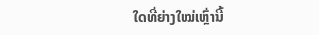ໃດທີ່ຍ່າງໃໝ່ເຫຼົ່ານີ້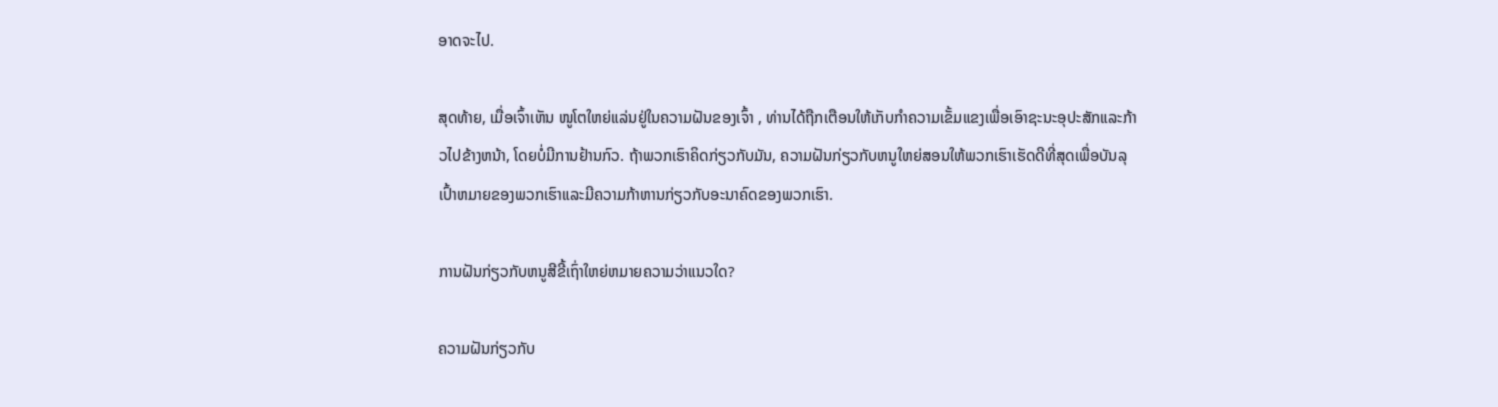ອາດຈະໄປ.

ສຸດທ້າຍ, ເມື່ອເຈົ້າເຫັນ ໜູໂຕໃຫຍ່ແລ່ນຢູ່ໃນຄວາມຝັນຂອງເຈົ້າ , ທ່ານໄດ້ຖືກເຕືອນໃຫ້ເກັບກໍາຄວາມເຂັ້ມແຂງເພື່ອເອົາຊະນະອຸປະສັກແລະກ້າວໄປຂ້າງຫນ້າ, ໂດຍບໍ່ມີການຢ້ານກົວ. ຖ້າພວກເຮົາຄິດກ່ຽວກັບມັນ, ຄວາມຝັນກ່ຽວກັບຫນູໃຫຍ່ສອນໃຫ້ພວກເຮົາເຮັດດີທີ່ສຸດເພື່ອບັນລຸເປົ້າຫມາຍຂອງພວກເຮົາແລະມີຄວາມກ້າຫານກ່ຽວກັບອະນາຄົດຂອງພວກເຮົາ.

ການຝັນກ່ຽວກັບຫນູສີຂີ້ເຖົ່າໃຫຍ່ຫມາຍຄວາມວ່າແນວໃດ?

ຄວາມຝັນກ່ຽວກັບ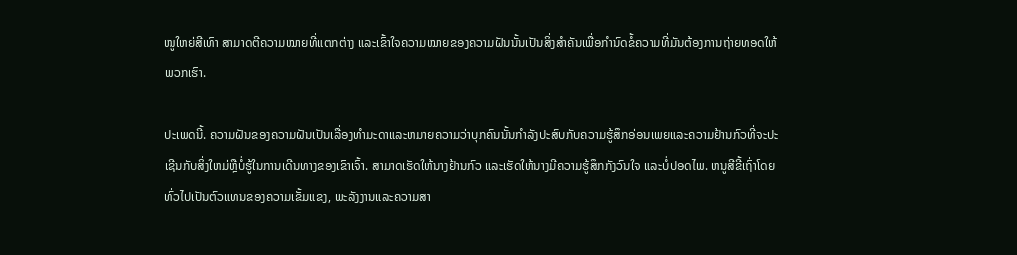ໜູໃຫຍ່ສີເທົາ ສາມາດຕີຄວາມໝາຍທີ່ແຕກຕ່າງ ແລະເຂົ້າໃຈຄວາມໝາຍຂອງຄວາມຝັນນັ້ນເປັນສິ່ງສຳຄັນເພື່ອກຳນົດຂໍ້ຄວາມທີ່ມັນຕ້ອງການຖ່າຍທອດໃຫ້ພວກເຮົາ.

ປະເພດນີ້. ຄວາມຝັນຂອງຄວາມຝັນເປັນເລື່ອງທໍາມະດາແລະຫມາຍຄວາມວ່າບຸກຄົນນັ້ນກໍາລັງປະສົບກັບຄວາມຮູ້ສຶກອ່ອນເພຍແລະຄວາມຢ້ານກົວທີ່ຈະປະເຊີນກັບສິ່ງໃຫມ່ຫຼືບໍ່ຮູ້ໃນການເດີນທາງຂອງເຂົາເຈົ້າ. ສາມາດເຮັດໃຫ້ນາງຢ້ານກົວ ແລະເຮັດໃຫ້ນາງມີຄວາມຮູ້ສຶກກັງວົນໃຈ ແລະບໍ່ປອດໄພ. ຫນູສີຂີ້ເຖົ່າໂດຍທົ່ວໄປເປັນຕົວແທນຂອງຄວາມເຂັ້ມແຂງ, ພະລັງງານແລະຄວາມສາ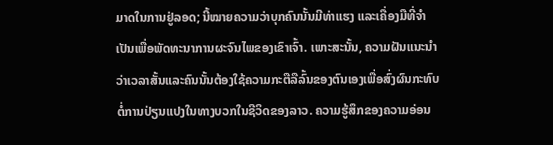ມາດໃນການຢູ່ລອດ; ນີ້ໝາຍຄວາມວ່າບຸກຄົນນັ້ນມີທ່າແຮງ ແລະເຄື່ອງມືທີ່ຈຳເປັນເພື່ອພັດທະນາການຜະຈົນໄພຂອງເຂົາເຈົ້າ. ເພາະສະນັ້ນ, ຄວາມຝັນແນະນໍາວ່າເວລາສັ້ນແລະຄົນນັ້ນຕ້ອງໃຊ້ຄວາມກະຕືລືລົ້ນຂອງຕົນເອງເພື່ອສົ່ງຜົນກະທົບຕໍ່ການປ່ຽນແປງໃນທາງບວກໃນຊີວິດຂອງລາວ. ຄວາມຮູ້ສຶກຂອງຄວາມອ່ອນ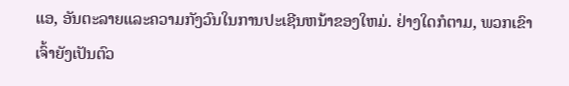ແອ, ອັນຕະລາຍແລະຄວາມກັງວົນໃນການປະເຊີນຫນ້າຂອງໃຫມ່. ຢ່າງໃດກໍຕາມ, ພວກເຂົາເຈົ້າຍັງເປັນຕົວ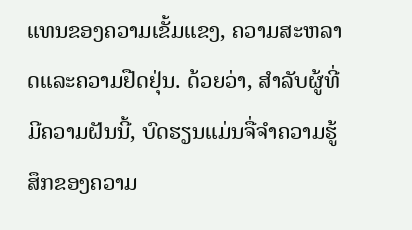ແທນຂອງຄວາມເຂັ້ມແຂງ, ຄວາມສະຫລາດແລະຄວາມຢືດຢຸ່ນ. ດ້ວຍວ່າ, ສໍາລັບຜູ້ທີ່ມີຄວາມຝັນນີ້, ບົດຮຽນແມ່ນຈື່ຈໍາຄວາມຮູ້ສຶກຂອງຄວາມ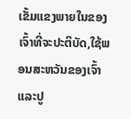ເຂັ້ມແຂງພາຍໃນຂອງເຈົ້າທີ່ຈະປະຕິບັດ,ໃຊ້ພອນສະຫວັນຂອງເຈົ້າ ແລະປູ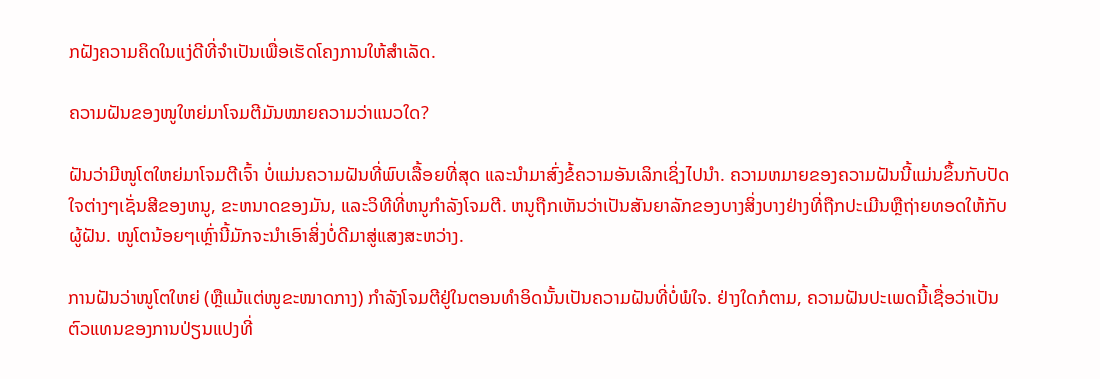ກຝັງຄວາມຄິດໃນແງ່ດີທີ່ຈຳເປັນເພື່ອເຮັດໂຄງການໃຫ້ສຳເລັດ.

ຄວາມຝັນຂອງໜູໃຫຍ່ມາໂຈມຕີມັນໝາຍຄວາມວ່າແນວໃດ?

ຝັນວ່າມີໜູໂຕໃຫຍ່ມາໂຈມຕີເຈົ້າ ບໍ່ແມ່ນຄວາມຝັນທີ່ພົບເລື້ອຍທີ່ສຸດ ແລະນຳມາສົ່ງຂໍ້ຄວາມອັນເລິກເຊິ່ງໄປນຳ. ຄວາມຫມາຍຂອງຄວາມຝັນນີ້ແມ່ນຂຶ້ນກັບປັດໃຈຕ່າງໆເຊັ່ນສີຂອງຫນູ, ຂະຫນາດຂອງມັນ, ແລະວິທີທີ່ຫນູກໍາລັງໂຈມຕີ. ຫນູຖືກເຫັນວ່າເປັນສັນຍາລັກຂອງບາງສິ່ງບາງຢ່າງທີ່ຖືກປະເມີນຫຼືຖ່າຍທອດໃຫ້ກັບຜູ້ຝັນ. ໜູໂຕນ້ອຍໆເຫຼົ່ານີ້ມັກຈະນຳເອົາສິ່ງບໍ່ດີມາສູ່ແສງສະຫວ່າງ.

ການຝັນວ່າໜູໂຕໃຫຍ່ (ຫຼືແມ້ແຕ່ໜູຂະໜາດກາງ) ກໍາລັງໂຈມຕີຢູ່ໃນຕອນທໍາອິດນັ້ນເປັນຄວາມຝັນທີ່ບໍ່ພໍໃຈ. ຢ່າງໃດກໍຕາມ, ຄວາມຝັນປະເພດນີ້ເຊື່ອວ່າເປັນຕົວແທນຂອງການປ່ຽນແປງທີ່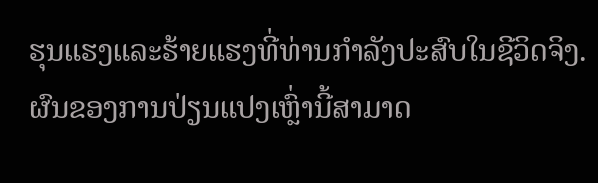ຮຸນແຮງແລະຮ້າຍແຮງທີ່ທ່ານກໍາລັງປະສົບໃນຊີວິດຈິງ. ຜົນຂອງການປ່ຽນແປງເຫຼົ່ານີ້ສາມາດ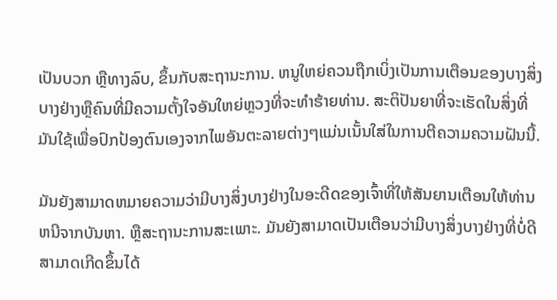ເປັນບວກ ຫຼືທາງລົບ, ຂຶ້ນກັບສະຖານະການ. ຫນູໃຫຍ່ຄວນຖືກເບິ່ງເປັນການເຕືອນຂອງບາງສິ່ງບາງຢ່າງຫຼືຄົນທີ່ມີຄວາມຕັ້ງໃຈອັນໃຫຍ່ຫຼວງທີ່ຈະທໍາຮ້າຍທ່ານ. ສະຕິປັນຍາທີ່ຈະເຮັດໃນສິ່ງທີ່ມັນໃຊ້ເພື່ອປົກປ້ອງຕົນເອງຈາກໄພອັນຕະລາຍຕ່າງໆແມ່ນເນັ້ນໃສ່ໃນການຕີຄວາມຄວາມຝັນນີ້.

ມັນຍັງສາມາດຫມາຍຄວາມວ່າມີບາງສິ່ງບາງຢ່າງໃນອະດີດຂອງເຈົ້າທີ່ໃຫ້ສັນຍານເຕືອນໃຫ້ທ່ານຫນີຈາກບັນຫາ. ຫຼືສະຖານະການສະເພາະ. ມັນຍັງສາມາດເປັນເຕືອນວ່າມີບາງສິ່ງບາງຢ່າງທີ່ບໍ່ດີສາມາດເກີດຂຶ້ນໄດ້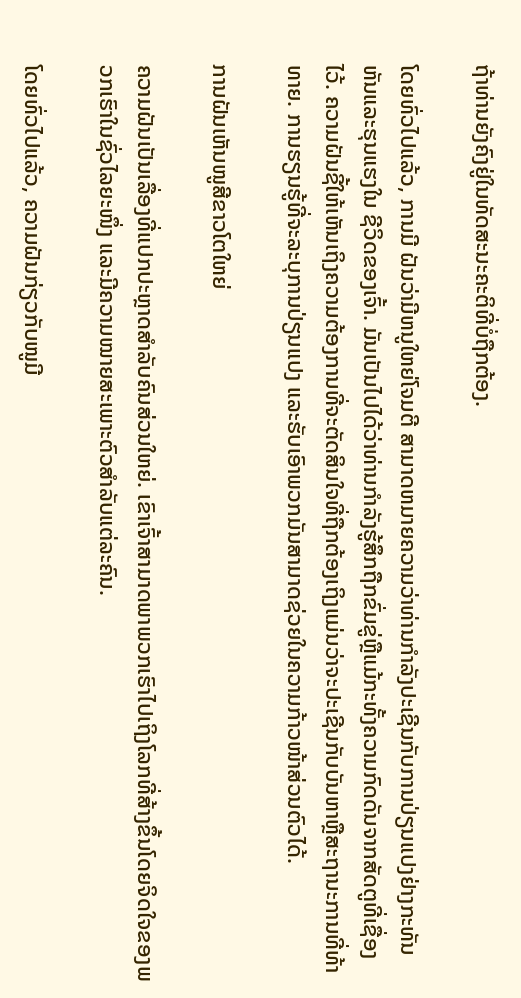ຖ້າທ່ານຍັງຄົງຢູ່ໃນທັດສະນະຄະຕິທີ່ບໍ່ຖືກຕ້ອງ.

ໂດຍທົ່ວໄປແລ້ວ, ການມີ ຝັນວ່າມີຫນູໃຫຍ່ໂຈມຕີ ສາມາດຫມາຍຄວາມວ່າທ່ານກໍາລັງປະເຊີນກັບການປ່ຽນແປງຢ່າງກະທັນຫັນແລະຮຸນແຮງໃນ ຊີວິດຂອງເຈົ້າ. ມັນເປັນໄປໄດ້ວ່າທ່ານກໍາລັງຮູ້ສຶກຖືກຂົ່ມຂູ່ຫຼືແມ້ກະທັ້ງຄວາມກົດດັນຈາກສັດຕູທີ່ເຊື່ອງໄວ້. ຄວາມຝັນຊີ້ໃຫ້ເຫັນເຖິງຄວາມຕ້ອງການທີ່ຈະຕັດສິນໃຈທີ່ຖືກຕ້ອງເຖິງແມ່ນວ່າຈະປະເຊີນກັບບັນຫາຫຼືສະຖານະການທີ່ທ້າທາຍ. ການຮຽນຮູ້ທີ່ຈະລະບຸການປ່ຽນແປງ ແລະຮັບເອົາພວກມັນສາມາດຊ່ວຍໃນຄວາມກ້າວໜ້າສ່ວນຕົວໄດ້.

ການຝັນເຫັນໜູສີຂາວໂຕໃຫຍ່

ຄວາມຝັນເປັນເລື່ອງທີ່ແປກປະຫຼາດສຳລັບຄົນສ່ວນໃຫຍ່. ເຂົາເຈົ້າສາມາດພາພວກເຮົາໄປເຖິງໂລກທີ່ສ້າງຂຶ້ນໂດຍຈິດໃຈຂອງພວກເຮົາໃນຊົ່ວໄລຍະໜຶ່ງ ແລະມີຄວາມໝາຍສະເພາະຕົວສຳລັບແຕ່ລະຄົນ.

ໂດຍທົ່ວໄປແລ້ວ, ຄວາມຝັນກ່ຽວກັບໜູມີ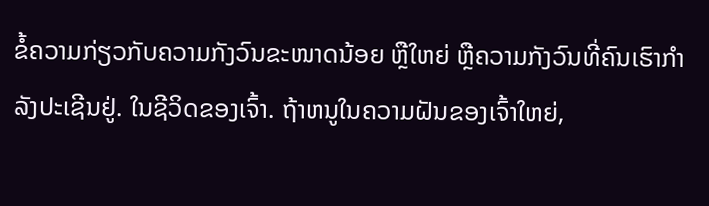ຂໍ້ຄວາມກ່ຽວກັບຄວາມກັງວົນຂະໜາດນ້ອຍ ຫຼືໃຫຍ່ ຫຼືຄວາມກັງວົນທີ່ຄົນເຮົາກຳລັງປະເຊີນຢູ່. ໃນຊີວິດຂອງເຈົ້າ. ຖ້າຫນູໃນຄວາມຝັນຂອງເຈົ້າໃຫຍ່,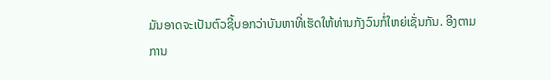ມັນອາດຈະເປັນຕົວຊີ້ບອກວ່າບັນຫາທີ່ເຮັດໃຫ້ທ່ານກັງວົນກໍ່ໃຫຍ່ເຊັ່ນກັນ. ອີງຕາມການ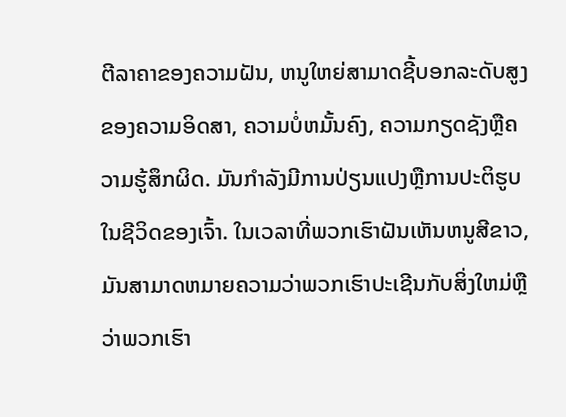ຕີລາຄາຂອງຄວາມຝັນ, ຫນູໃຫຍ່ສາມາດຊີ້ບອກລະດັບສູງຂອງຄວາມອິດສາ, ຄວາມບໍ່ຫມັ້ນຄົງ, ຄວາມກຽດຊັງຫຼືຄວາມຮູ້ສຶກຜິດ. ມັນກໍາລັງມີການປ່ຽນແປງຫຼືການປະຕິຮູບໃນຊີວິດຂອງເຈົ້າ. ໃນເວລາທີ່ພວກເຮົາຝັນເຫັນຫນູສີຂາວ, ມັນສາມາດຫມາຍຄວາມວ່າພວກເຮົາປະເຊີນກັບສິ່ງໃຫມ່ຫຼືວ່າພວກເຮົາ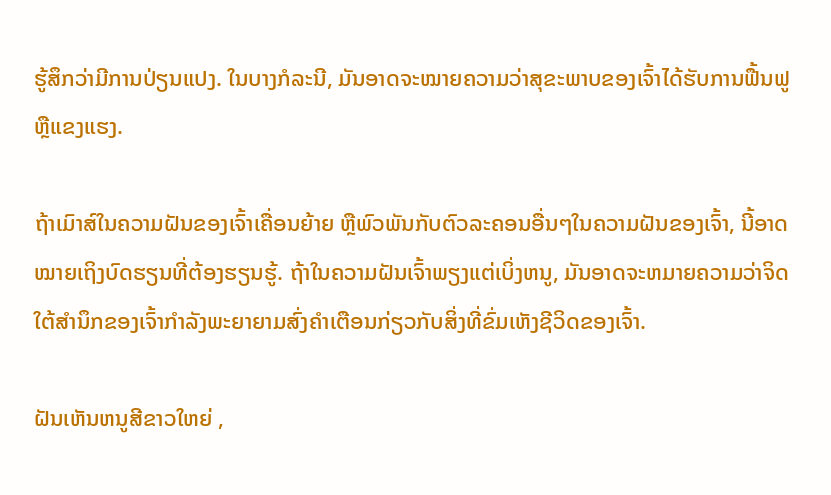ຮູ້ສຶກວ່າມີການປ່ຽນແປງ. ໃນບາງກໍລະນີ, ມັນອາດຈະໝາຍຄວາມວ່າສຸຂະພາບຂອງເຈົ້າໄດ້ຮັບການຟື້ນຟູ ຫຼືແຂງແຮງ.

ຖ້າເມົາສ໌ໃນຄວາມຝັນຂອງເຈົ້າເຄື່ອນຍ້າຍ ຫຼືພົວພັນກັບຕົວລະຄອນອື່ນໆໃນຄວາມຝັນຂອງເຈົ້າ, ນີ້ອາດໝາຍເຖິງບົດຮຽນທີ່ຕ້ອງຮຽນຮູ້. ຖ້າໃນຄວາມຝັນເຈົ້າພຽງແຕ່ເບິ່ງຫນູ, ມັນອາດຈະຫມາຍຄວາມວ່າຈິດໃຕ້ສໍານຶກຂອງເຈົ້າກໍາລັງພະຍາຍາມສົ່ງຄໍາເຕືອນກ່ຽວກັບສິ່ງທີ່ຂົ່ມເຫັງຊີວິດຂອງເຈົ້າ.

ຝັນເຫັນຫນູສີຂາວໃຫຍ່ ,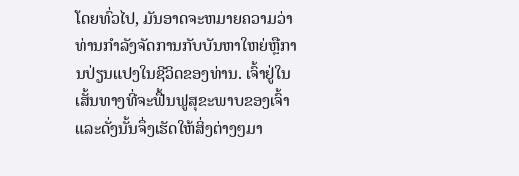ໂດຍທົ່ວໄປ, ມັນອາດຈະຫມາຍຄວາມວ່າທ່ານກໍາລັງຈັດການກັບບັນຫາໃຫຍ່ຫຼືການປ່ຽນແປງໃນຊີວິດຂອງທ່ານ. ເຈົ້າຢູ່ໃນເສັ້ນທາງທີ່ຈະຟື້ນຟູສຸຂະພາບຂອງເຈົ້າແລະດັ່ງນັ້ນຈຶ່ງເຮັດໃຫ້ສິ່ງຕ່າງໆມາ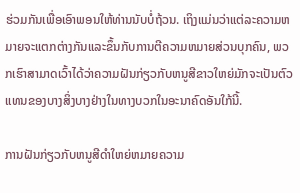ຮ່ວມກັນເພື່ອເອົາພອນໃຫ້ທ່ານນັບບໍ່ຖ້ວນ. ເຖິງແມ່ນວ່າແຕ່ລະຄວາມຫມາຍຈະແຕກຕ່າງກັນແລະຂຶ້ນກັບການຕີຄວາມຫມາຍສ່ວນບຸກຄົນ, ພວກເຮົາສາມາດເວົ້າໄດ້ວ່າຄວາມຝັນກ່ຽວກັບຫນູສີຂາວໃຫຍ່ມັກຈະເປັນຕົວແທນຂອງບາງສິ່ງບາງຢ່າງໃນທາງບວກໃນອະນາຄົດອັນໃກ້ນີ້.

ການຝັນກ່ຽວກັບຫນູສີດໍາໃຫຍ່ຫມາຍຄວາມ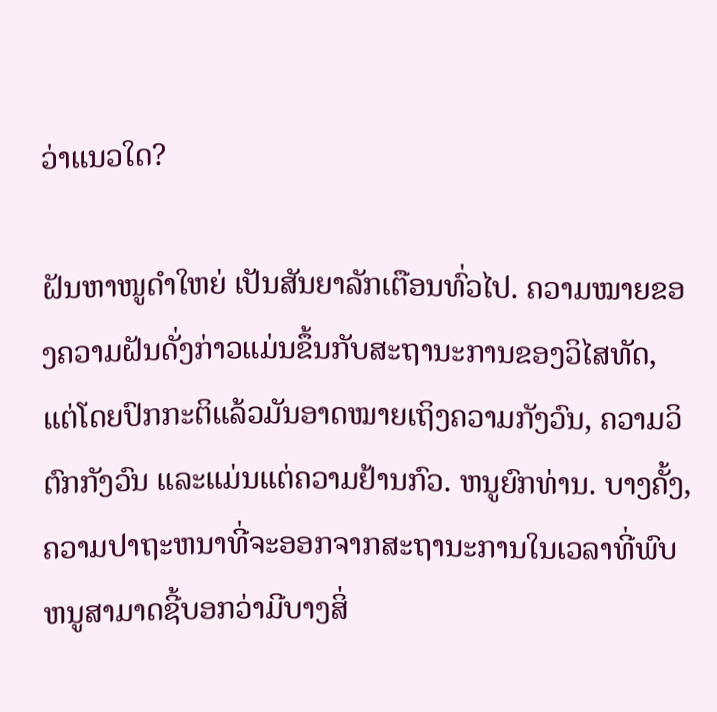ວ່າແນວໃດ?

ຝັນຫາໜູດຳໃຫຍ່ ເປັນສັນຍາລັກເຕືອນທົ່ວໄປ. ຄວາມໝາຍຂອງຄວາມຝັນດັ່ງກ່າວແມ່ນຂຶ້ນກັບສະຖານະການຂອງວິໄສທັດ, ແຕ່ໂດຍປົກກະຕິແລ້ວມັນອາດໝາຍເຖິງຄວາມກັງວົນ, ຄວາມວິຕົກກັງວົນ ແລະແມ່ນແຕ່ຄວາມຢ້ານກົວ. ຫນູຍົກທ່ານ. ບາງຄັ້ງ, ຄວາມປາຖະຫນາທີ່ຈະອອກຈາກສະຖານະການໃນເວລາທີ່ພົບຫນູສາມາດຊີ້ບອກວ່າມີບາງສິ່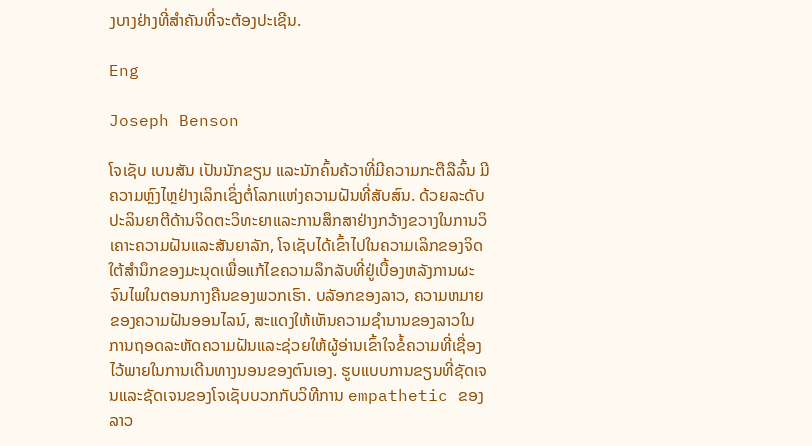ງບາງຢ່າງທີ່ສໍາຄັນທີ່ຈະຕ້ອງປະເຊີນ.

Eng

Joseph Benson

ໂຈເຊັບ ເບນສັນ ເປັນນັກຂຽນ ແລະນັກຄົ້ນຄ້ວາທີ່ມີຄວາມກະຕືລືລົ້ນ ມີຄວາມຫຼົງໄຫຼຢ່າງເລິກເຊິ່ງຕໍ່ໂລກແຫ່ງຄວາມຝັນທີ່ສັບສົນ. ດ້ວຍລະດັບປະລິນຍາຕີດ້ານຈິດຕະວິທະຍາແລະການສຶກສາຢ່າງກວ້າງຂວາງໃນການວິເຄາະຄວາມຝັນແລະສັນຍາລັກ, ໂຈເຊັບໄດ້ເຂົ້າໄປໃນຄວາມເລິກຂອງຈິດໃຕ້ສໍານຶກຂອງມະນຸດເພື່ອແກ້ໄຂຄວາມລຶກລັບທີ່ຢູ່ເບື້ອງຫລັງການຜະຈົນໄພໃນຕອນກາງຄືນຂອງພວກເຮົາ. ບລັອກຂອງລາວ, ຄວາມຫມາຍຂອງຄວາມຝັນອອນໄລນ໌, ສະແດງໃຫ້ເຫັນຄວາມຊໍານານຂອງລາວໃນການຖອດລະຫັດຄວາມຝັນແລະຊ່ວຍໃຫ້ຜູ້ອ່ານເຂົ້າໃຈຂໍ້ຄວາມທີ່ເຊື່ອງໄວ້ພາຍໃນການເດີນທາງນອນຂອງຕົນເອງ. ຮູບແບບການຂຽນທີ່ຊັດເຈນແລະຊັດເຈນຂອງໂຈເຊັບບວກກັບວິທີການ empathetic ຂອງລາວ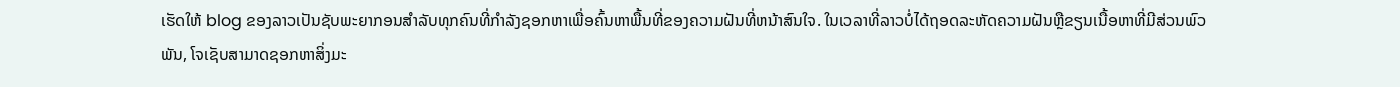ເຮັດໃຫ້ blog ຂອງລາວເປັນຊັບພະຍາກອນສໍາລັບທຸກຄົນທີ່ກໍາລັງຊອກຫາເພື່ອຄົ້ນຫາພື້ນທີ່ຂອງຄວາມຝັນທີ່ຫນ້າສົນໃຈ. ໃນເວລາທີ່ລາວບໍ່ໄດ້ຖອດລະຫັດຄວາມຝັນຫຼືຂຽນເນື້ອຫາທີ່ມີສ່ວນພົວພັນ, ໂຈເຊັບສາມາດຊອກຫາສິ່ງມະ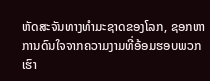ຫັດສະຈັນທາງທໍາມະຊາດຂອງໂລກ, ຊອກຫາການດົນໃຈຈາກຄວາມງາມທີ່ອ້ອມຮອບພວກເຮົາ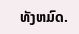ທັງຫມົດ.